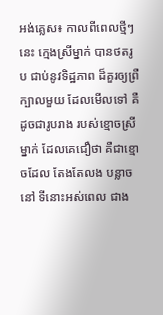អង់គ្លេស៖ កាលពីពេលថ្មីៗនេះ ក្មេងស្រីម្នាក់ បានថតរូប ជាប់នូវទិដ្ឋភាព ដ៏គួរឲ្យព្រឺក្បាលមួយ ដែលមើលទៅ គឺដូចជារូបរាង របស់ខ្មោចស្រីម្នាក់ ដែលគេជឿថា គឺជាខ្មោចដែល តែងតែលង បន្លាចនៅ ទីនោះអស់ពេល ជាង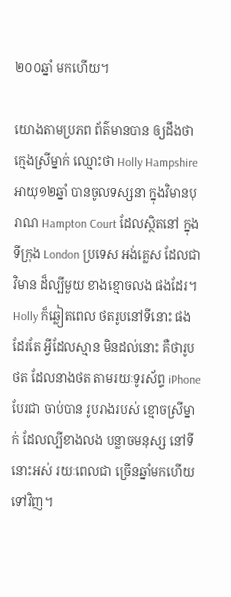២០០ឆ្នាំ មកហើយ។

យោងតាមប្រភព ព័ត៌មានបាន ឲ្យដឹងថា ក្មេងស្រីម្នាក់ ឈ្មោះថា Holly Hampshire អាយុ១២ឆ្នាំ បានចូលទស្សនា ក្នុងវិមានបុរាណ Hampton Court ដែលស្ថិតនៅ ក្នុងទីក្រុង London ប្រទេស អង់គ្លេស ដែលជាវិមាន ដ៏ល្បីមួយ ខាងខ្មោចលង ផងដែរ។ Holly ក៏ឆ្លៀតពេល ថតរូបនៅទីនោះ ផងដែរតែ អ្វីដែលស្មាន មិនដល់នោះ គឺថារូបថត ដែលនាងថត តាមរយៈទូរស័ព្ទ iPhone បែរជា ចាប់បាន រូបរាងរបស់ ខ្មោចស្រីម្នាក់ ដែលល្បីខាងលង បន្លាចមនុស្ស នៅទីនោះអស់ រយៈពេលជា ច្រើនឆ្នាំមកហើយ ទៅវិញ។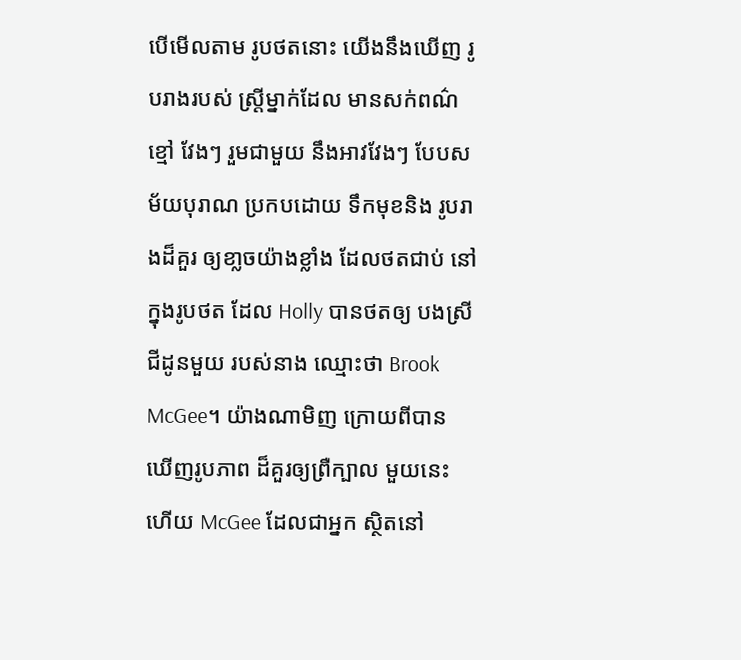បើមើលតាម រូបថតនោះ យើងនឹងឃើញ រូបរាងរបស់ ស្ត្រីម្នាក់ដែល មានសក់ពណ៌ខ្មៅ វែងៗ រួមជាមួយ នឹងអាវវែងៗ បែបសម័យបុរាណ ប្រកបដោយ ទឹកមុខនិង រូបរាងដ៏គួរ ឲ្យខា្លចយ៉ាងខ្លាំង ដែលថតជាប់ នៅក្នុងរូបថត ដែល Holly បានថតឲ្យ បងស្រីជីដូនមួយ របស់នាង ឈ្មោះថា Brook McGee។ យ៉ាងណាមិញ ក្រោយពីបាន ឃើញរូបភាព ដ៏គួរឲ្យព្រឺក្បាល មួយនេះហើយ McGee ដែលជាអ្នក ស្ថិតនៅ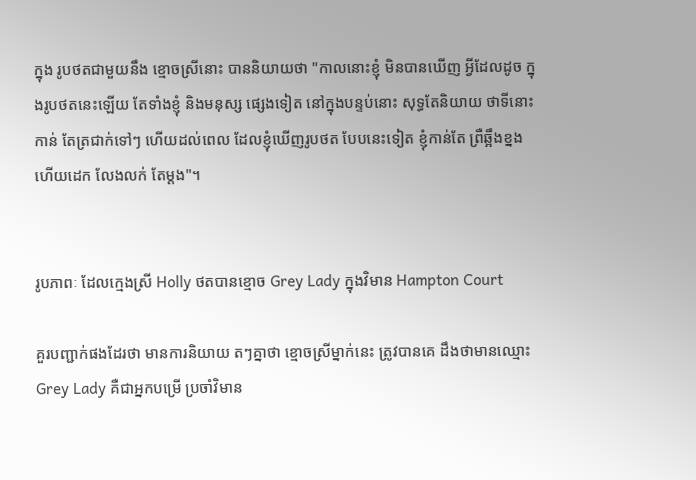ក្នុង រូបថតជាមួយនឹង ខ្មោចស្រីនោះ បាននិយាយថា "កាលនោះខ្ញុំ មិនបានឃើញ អ្វីដែលដូច ក្នុងរូបថតនេះឡើយ តែទាំងខ្ញុំ និងមនុស្ស ផ្សេងទៀត នៅក្នុងបន្ទប់នោះ សុទ្ធតែនិយាយ ថាទីនោះកាន់ តែត្រជាក់ទៅៗ ហើយដល់ពេល ដែលខ្ញុំឃើញរូបថត បែបនេះទៀត ខ្ញុំកាន់តែ ព្រឺឆ្អឹងខ្នង ហើយដេក លែងលក់ តែម្តង"។


រូបភាពៈ ដែលក្មេងស្រី Holly ថតបានខ្មោច Grey Lady ក្នុងវិមាន Hampton Court

គួរបញ្ជាក់ផងដែរថា មានការនិយាយ តៗគ្នាថា ខ្មោចស្រីម្នាក់នេះ ត្រូវបានគេ ដឹងថាមានឈ្មោះ Grey Lady គឺជាអ្នកបម្រើ ប្រចាំវិមាន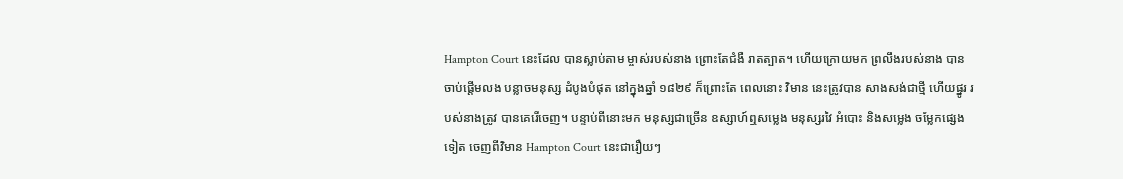Hampton Court នេះដែល បានស្លាប់តាម ម្ចាស់របស់នាង ព្រោះតែជំងឺ រាតត្បាត។ ហើយក្រោយមក ព្រលឹងរបស់នាង បានចាប់ផ្តើមលង បន្លាចមនុស្ស ដំបូងបំផុត នៅក្នុងឆ្នាំ ១៨២៩ ក៏ព្រោះតែ ពេលនោះ វិមាន នេះត្រូវបាន សាងសង់ជាថ្មី ហើយផ្នូរ របស់នាងត្រូវ បានគេរើចេញ។ បន្ទាប់ពីនោះមក មនុស្សជាច្រើន ឧស្សាហ៍ឮសម្លេង មនុស្សរវៃ អំបោះ និងសម្លេង ចម្លែកផ្សេងទៀត ចេញពីវិមាន Hampton Court នេះជារឿយៗ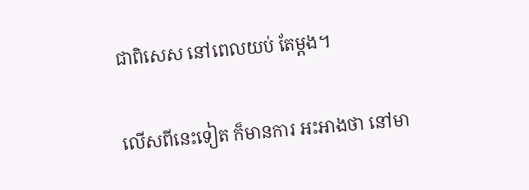ជាពិសេស នៅពេលយប់ តែម្តង។

លើសពីនេះទៀត ក៏មានការ អះអាងថា នៅមា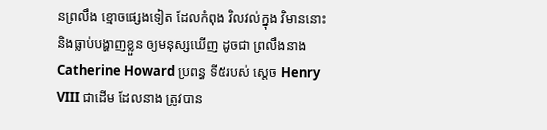នព្រលឹង ខ្មោចផ្សេងទៀត ដែលកំពុង វិលវល់ក្នុង វិមាននោះ និងធ្លាប់បង្ហាញខ្លួន ឲ្យមនុស្សឃើញ ដូចជា ព្រលឹងនាង Catherine Howard ប្រពន្ធ ទី៥របស់ ស្តេច Henry VIII ជាដើម ដែលនាង ត្រូវបាន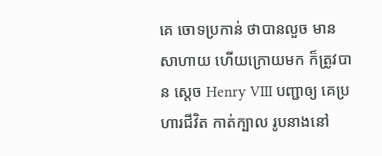គេ ចោទប្រកាន់ ថាបានលួច មានសាហាយ ហើយក្រោយមក ក៏ត្រូវបាន ស្តេច Henry VIII បញ្ជាឲ្យ គេប្រហារជីវិត កាត់ក្បាល រូបនាងនៅ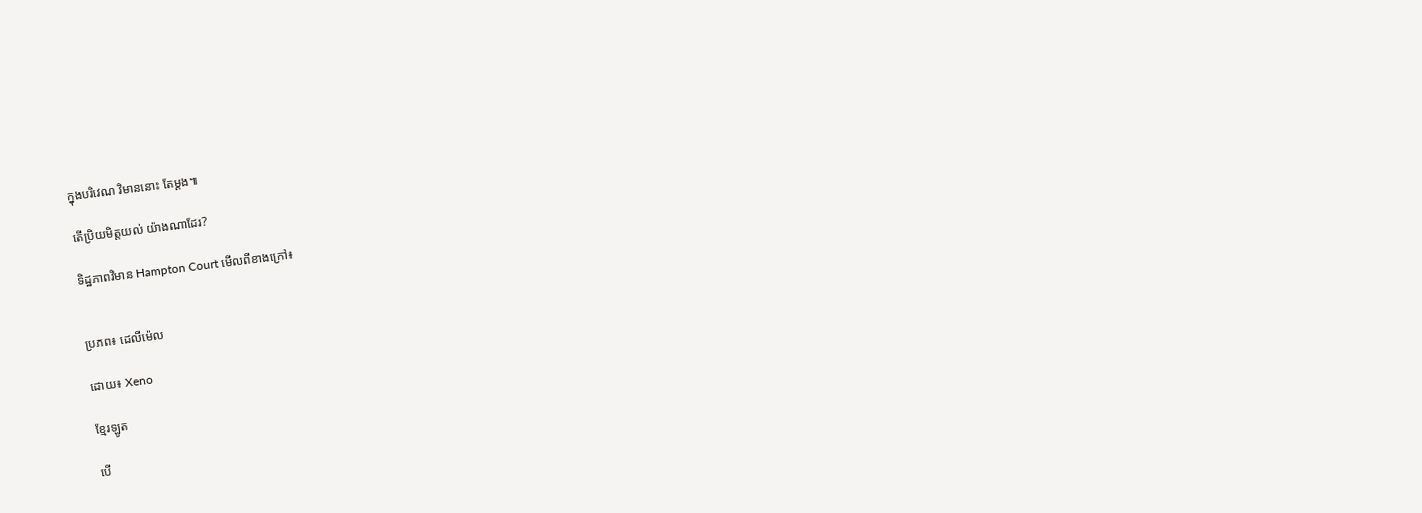ក្នុងបរិវេណ វិមាននោះ តែម្តង៕

តើប្រិយមិត្តយល់ យ៉ាងណាដែរ?

ទិដ្ឋភាពវិមាន Hampton Court មើលពីខាងក្រៅ៖


ប្រភព៖ ដេលីម៉េល

ដោយ៖ Xeno

ខ្មែរឡូត

បើ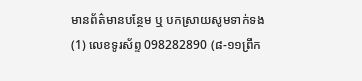មានព័ត៌មានបន្ថែម ឬ បកស្រាយសូមទាក់ទង (1) លេខទូរស័ព្ទ 098282890 (៨-១១ព្រឹក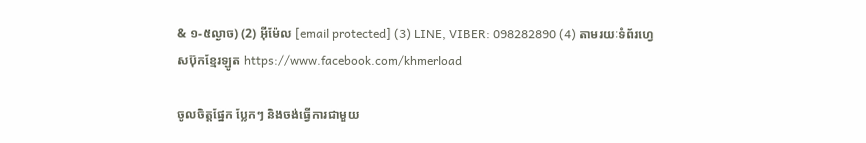& ១-៥ល្ងាច) (2) អ៊ីម៉ែល [email protected] (3) LINE, VIBER: 098282890 (4) តាមរយៈទំព័រហ្វេសប៊ុកខ្មែរឡូត https://www.facebook.com/khmerload

ចូលចិត្តផ្នែក ប្លែកៗ និងចង់ធ្វើការជាមួយ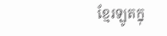ខ្មែរឡូតក្នុ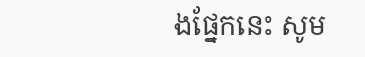ងផ្នែកនេះ សូម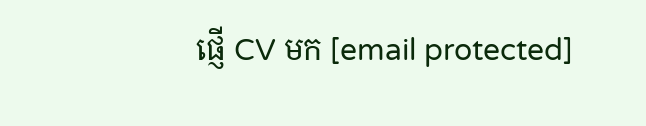ផ្ញើ CV មក [email protected]